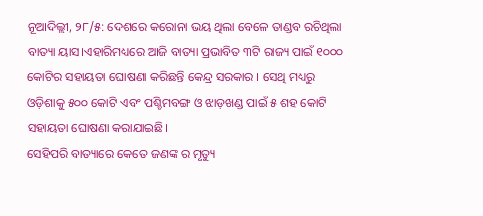ନୂଆଦିଲ୍ଲୀ, ୨୮/୫: ଦେଶରେ କରୋନା ଭୟ ଥିଲା ବେଳେ ତାଣ୍ଡବ ରଚିଥିଲା ବାତ୍ୟା ୟାସ।ଏହାରିମଧ୍ୟରେ ଆଜି ବାତ୍ୟା ପ୍ରଭାବିତ ୩ଟି ରାଜ୍ୟ ପାଇଁ ୧୦୦୦ କୋଟିର ସହାୟତା ଘୋଷଣା କରିଛନ୍ତି କେନ୍ଦ୍ର ସରକାର । ସେଥି ମଧ୍ୟରୁ ଓଡ଼ିଶାକୁ ୫୦୦ କୋଟି ଏବଂ ପଶ୍ଚିମବଙ୍ଗ ଓ ଝାଡ଼ଖଣ୍ଡ ପାଇଁ ୫ ଶହ କୋଟି ସହାୟତା ଘୋଷଣା କରାଯାଇଛି।
ସେହିପରି ବାତ୍ୟାରେ କେତେ ଜଣଙ୍କ ର ମୃତ୍ୟୁ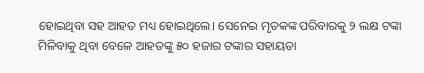ହୋଇଥିବା ସହ ଆହତ ମଧ୍ୟ ହୋଇଥିଲେ। ସେନେଇ ମୃତକଙ୍କ ପରିବାରକୁ ୨ ଲକ୍ଷ ଟଙ୍କା ମିଳିବାକୁ ଥିବା ବେଳେ ଆହତଙ୍କୁ ୫୦ ହଜାର ଟଙ୍କାର ସହାୟତା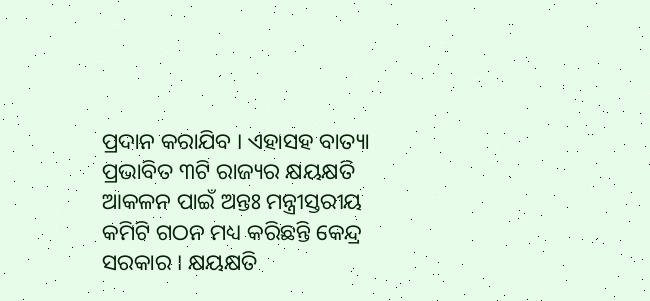ପ୍ରଦାନ କରାଯିବ । ଏହାସହ ବାତ୍ୟା ପ୍ରଭାବିତ ୩ଟି ରାଜ୍ୟର କ୍ଷୟକ୍ଷତି ଆକଳନ ପାଇଁ ଅନ୍ତଃ ମନ୍ତ୍ରୀସ୍ତରୀୟ କମିଟି ଗଠନ ମଧ୍ୟ କରିଛନ୍ତି କେନ୍ଦ୍ର ସରକାର । କ୍ଷୟକ୍ଷତି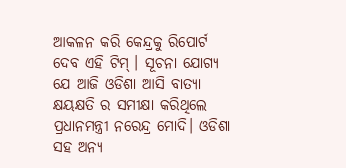ଆକଳନ କରି କେନ୍ଦ୍ରକୁ ରିପୋର୍ଟ ଦେବ ଏହି ଟିମ୍ । ସୂଚନା ଯୋଗ୍ୟ ଯେ ଆଜି ଓଡିଶା ଆସି ବାତ୍ୟା କ୍ଷୟକ୍ଷତି ର ସମୀକ୍ଷା କରିଥିଲେ ପ୍ରଧାନମନ୍ତ୍ରୀ ନରେନ୍ଦ୍ର ମୋଦି। ଓଡିଶା ସହ ଅନ୍ୟ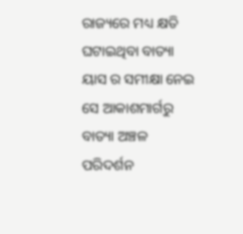ରାଜ୍ୟରେ ମଧ୍ୟ କ୍ଷତି ଘଟାଇଥିବା ବାତ୍ୟା ୟାସ ର ସମୀକ୍ଷା ନେଇ ସେ ଆକାଶମାର୍ଗରୁ ବାତ୍ୟା ଅଞ୍ଚଳ ପରିଦର୍ଶନ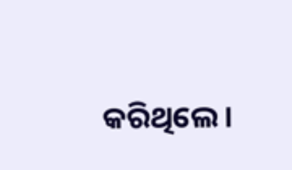କରିଥିଲେ।